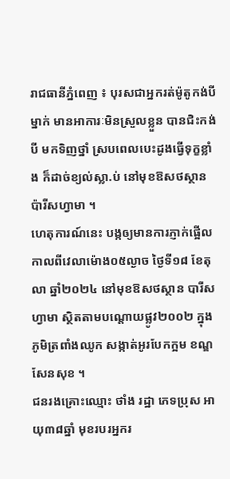រាជធានីភ្នំពេញ ៖ បុរសជាអ្នករត់ម៉ូតូកង់បីម្នាក់ មានអាការៈមិនស្រួលខ្លួន បានជិះកង់បី មកទិញថ្នាំ ស្របពេលបេះដូងធ្វើទុក្ខខ្លាំង ក៏ដាច់ខ្យល់ស្លា.ប់ នៅមុខឱសថស្ថានប៉ារីសហ្វាមា ។
ហេតុការណ៍នេះ បង្កឲ្យមានការភ្ញាក់ផ្អើលកាលពីវេលាម៉ោង០៥ល្ងាច ថ្ងៃទី១៨ ខែតុលា ឆ្នាំ២០២៤ នៅមុខឱសថស្ថាន បារីសហ្វាមា ស្ថិតតាមបណ្ដោយផ្លូវ២០០២ ក្នុងភូមិត្រពាំងឈូក សង្កាត់អូរបែកក្អម ខណ្ឌសែនសុខ ។
ជនរងគ្រោះឈ្មោះ ថាំង រដ្ឋា ភេទប្រុស អាយុ៣៨ឆ្នាំ មុខរបរអ្នករ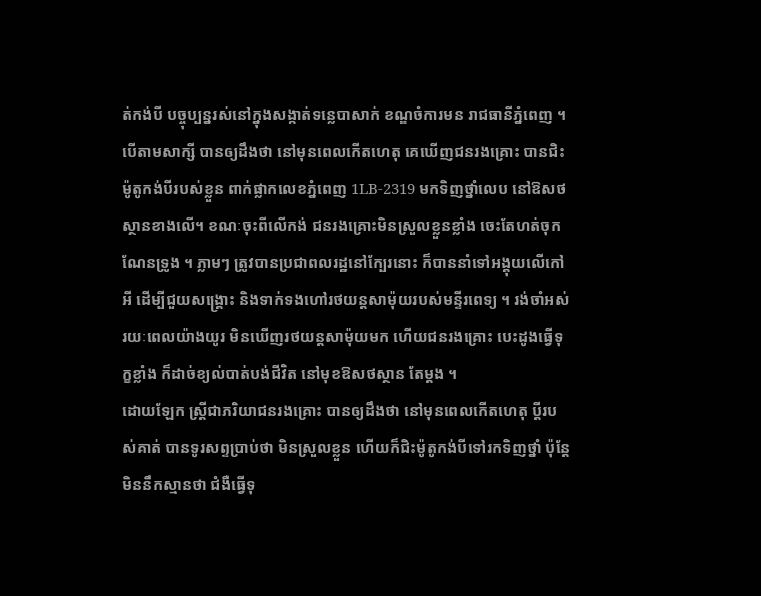ត់កង់បី បច្ចុប្បន្នរស់នៅក្នុងសង្កាត់ទន្លេបាសាក់ ខណ្ឌចំការមន រាជធានីភ្នំពេញ ។
បើតាមសាក្សី បានឲ្យដឹងថា នៅមុនពេលកើតហេតុ គេឃើញជនរងគ្រោះ បានជិះម៉ូតូកង់បីរបស់ខ្លួន ពាក់ផ្លាកលេខភ្នំពេញ 1LB-2319 មកទិញថ្នាំលេប នៅឱសថស្ថានខាងលើ។ ខណៈចុះពីលើកង់ ជនរងគ្រោះមិនស្រួលខ្លួនខ្លាំង ចេះតែហត់ចុកណែនទ្រូង ។ ភ្លាមៗ ត្រូវបានប្រជាពលរដ្ឋនៅក្បែរនោះ ក៏បាននាំទៅអង្គុយលើកៅអី ដើម្បីជួយសង្គ្រោះ និងទាក់ទងហៅរថយន្តសាម៉ុយរបស់មន្ទីរពេទ្យ ។ រង់ចាំអស់រយៈពេលយ៉ាងយូរ មិនឃើញរថយន្តសាម៉ុយមក ហើយជនរងគ្រោះ បេះដូងធ្វើទុក្ខខ្លាំង ក៏ដាច់ខ្យល់បាត់បង់ជីវិត នៅមុខឱសថស្ថាន តែម្តង ។
ដោយឡែក ស្ត្រីជាភរិយាជនរងគ្រោះ បានឲ្យដឹងថា នៅមុនពេលកើតហេតុ ប្ដីរបស់គាត់ បានទូរសព្ទប្រាប់ថា មិនស្រួលខ្លួន ហើយក៏ជិះម៉ូតូកង់បីទៅរកទិញថ្នាំ ប៉ុន្តែមិននឹកស្មានថា ជំងឺធ្វើទុ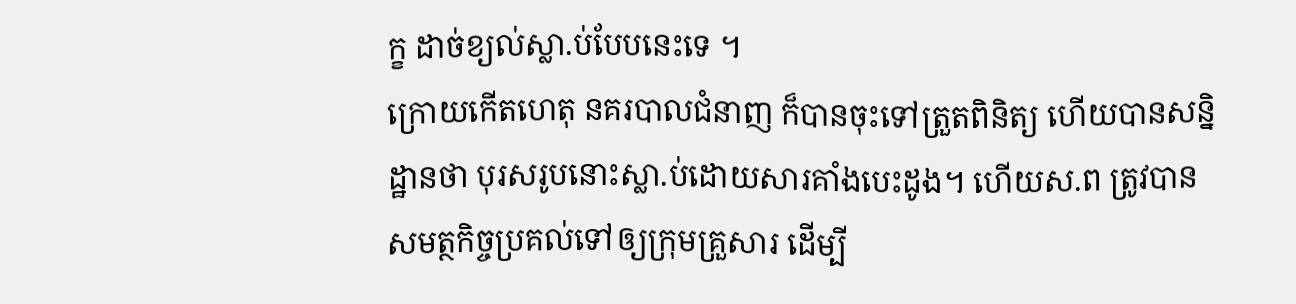ក្ខ ដាច់ខ្យល់ស្លា.ប់បែបនេះទេ ។
ក្រោយកើតហេតុ នគរបាលជំនាញ ក៏បានចុះទៅត្រួតពិនិត្យ ហើយបានសន្និដ្ឋានថា បុរសរូបនោះស្លា.ប់ដោយសារគាំងបេះដូង។ ហើយស.ព ត្រូវបានសមត្ថកិច្ចប្រគល់ទៅឲ្យក្រុមគ្រួសារ ដើម្បី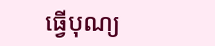ធ្វើបុណ្យ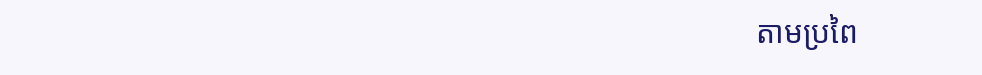តាមប្រពៃ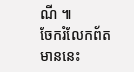ណី ៕
ចែករំលែកព័តមាននេះ